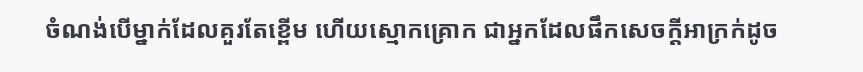ចំណង់បើម្នាក់ដែលគួរតែខ្ពើម ហើយស្មោកគ្រោក ជាអ្នកដែលផឹកសេចក្ដីអាក្រក់ដូច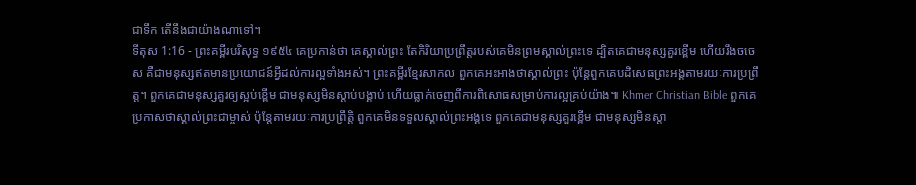ជាទឹក តើនឹងជាយ៉ាងណាទៅ។
ទីតុស 1:16 - ព្រះគម្ពីរបរិសុទ្ធ ១៩៥៤ គេប្រកាន់ថា គេស្គាល់ព្រះ តែកិរិយាប្រព្រឹត្តរបស់គេមិនព្រមស្គាល់ព្រះទេ ដ្បិតគេជាមនុស្សគួរខ្ពើម ហើយរឹងចចេស គឺជាមនុស្សឥតមានប្រយោជន៍អ្វីដល់ការល្អទាំងអស់។ ព្រះគម្ពីរខ្មែរសាកល ពួកគេអះអាងថាស្គាល់ព្រះ ប៉ុន្តែពួកគេបដិសេធព្រះអង្គតាមរយៈការប្រព្រឹត្ត។ ពួកគេជាមនុស្សគួរឲ្យស្អប់ខ្ពើម ជាមនុស្សមិនស្ដាប់បង្គាប់ ហើយធ្លាក់ចេញពីការពិសោធសម្រាប់ការល្អគ្រប់យ៉ាង៕ Khmer Christian Bible ពួកគេប្រកាសថាស្គាល់ព្រះជាម្ចាស់ ប៉ុន្ដែតាមរយៈការប្រព្រឹត្តិ ពួកគេមិនទទួលស្គាល់ព្រះអង្គទេ ពួកគេជាមនុស្សគួរខ្ពើម ជាមនុស្សមិនស្ដា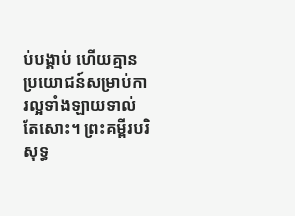ប់បង្គាប់ ហើយគ្មានប្រយោជន៍សម្រាប់ការល្អទាំងឡាយទាល់តែសោះ។ ព្រះគម្ពីរបរិសុទ្ធ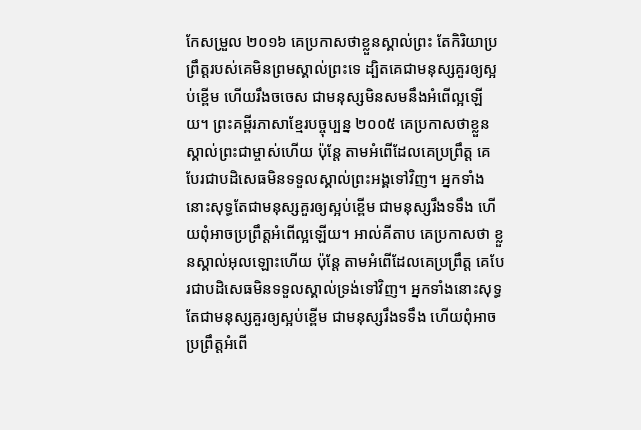កែសម្រួល ២០១៦ គេប្រកាសថាខ្លួនស្គាល់ព្រះ តែកិរិយាប្រព្រឹត្តរបស់គេមិនព្រមស្គាល់ព្រះទេ ដ្បិតគេជាមនុស្សគួរឲ្យស្អប់ខ្ពើម ហើយរឹងចចេស ជាមនុស្សមិនសមនឹងអំពើល្អឡើយ។ ព្រះគម្ពីរភាសាខ្មែរបច្ចុប្បន្ន ២០០៥ គេប្រកាសថាខ្លួនស្គាល់ព្រះជាម្ចាស់ហើយ ប៉ុន្តែ តាមអំពើដែលគេប្រព្រឹត្ត គេបែរជាបដិសេធមិនទទួលស្គាល់ព្រះអង្គទៅវិញ។ អ្នកទាំងនោះសុទ្ធតែជាមនុស្សគួរឲ្យស្អប់ខ្ពើម ជាមនុស្សរឹងទទឹង ហើយពុំអាចប្រព្រឹត្តអំពើល្អឡើយ។ អាល់គីតាប គេប្រកាសថា ខ្លួនស្គាល់អុលឡោះហើយ ប៉ុន្ដែ តាមអំពើដែលគេប្រព្រឹត្ដ គេបែរជាបដិសេធមិនទទួលស្គាល់ទ្រង់ទៅវិញ។ អ្នកទាំងនោះសុទ្ធតែជាមនុស្សគួរឲ្យស្អប់ខ្ពើម ជាមនុស្សរឹងទទឹង ហើយពុំអាចប្រព្រឹត្ដអំពើ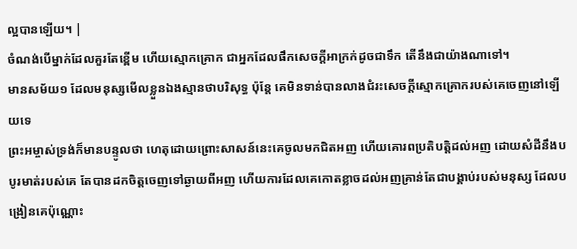ល្អបានឡើយ។ |
ចំណង់បើម្នាក់ដែលគួរតែខ្ពើម ហើយស្មោកគ្រោក ជាអ្នកដែលផឹកសេចក្ដីអាក្រក់ដូចជាទឹក តើនឹងជាយ៉ាងណាទៅ។
មានសម័យ១ ដែលមនុស្សមើលខ្លួនឯងស្មានថាបរិសុទ្ធ ប៉ុន្តែ គេមិនទាន់បានលាងជំរះសេចក្ដីស្មោកគ្រោករបស់គេចេញនៅឡើយទេ
ព្រះអម្ចាស់ទ្រង់ក៏មានបន្ទូលថា ហេតុដោយព្រោះសាសន៍នេះគេចូលមកជិតអញ ហើយគោរពប្រតិបត្តិដល់អញ ដោយសំដីនឹងបបូរមាត់របស់គេ តែបានដកចិត្តចេញទៅឆ្ងាយពីអញ ហើយការដែលគេកោតខ្លាចដល់អញគ្រាន់តែជាបង្គាប់របស់មនុស្ស ដែលបង្រៀនគេប៉ុណ្ណោះ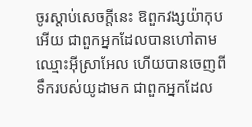ចូរស្តាប់សេចក្ដីនេះ ឱពួកវង្សយ៉ាកុបអើយ ជាពួកអ្នកដែលបានហៅតាមឈ្មោះអ៊ីស្រាអែល ហើយបានចេញពីទឹករបស់យូដាមក ជាពួកអ្នកដែល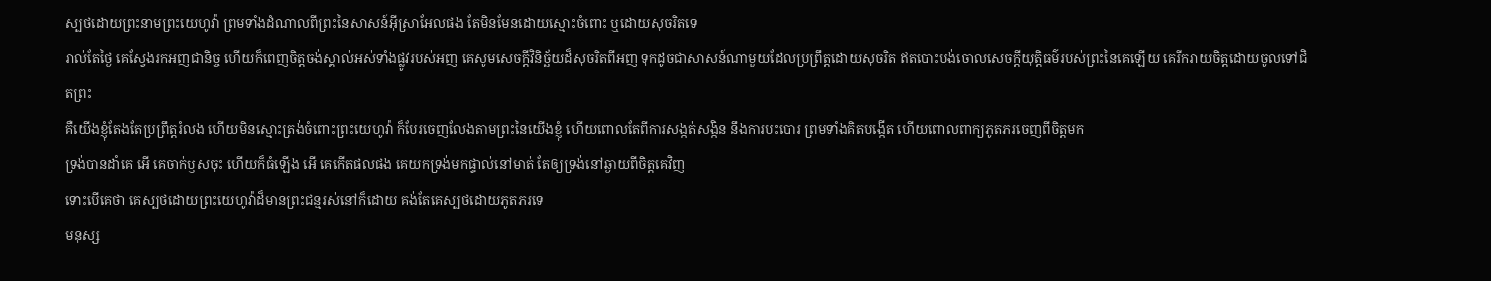ស្បថដោយព្រះនាមព្រះយេហូវ៉ា ព្រមទាំងដំណាលពីព្រះនៃសាសន៍អ៊ីស្រាអែលផង តែមិនមែនដោយស្មោះចំពោះ ឬដោយសុចរិតទេ
រាល់តែថ្ងៃ គេស្វែងរកអញជានិច្ច ហើយក៏ពេញចិត្តចង់ស្គាល់អស់ទាំងផ្លូវរបស់អញ គេសូមសេចក្ដីវិនិច្ឆ័យដ៏សុចរិតពីអញ ទុកដូចជាសាសន៍ណាមួយដែលប្រព្រឹត្តដោយសុចរិត ឥតបោះបង់ចោលសេចក្ដីយុត្តិធម៌របស់ព្រះនៃគេឡើយ គេរីករាយចិត្តដោយចូលទៅជិតព្រះ
គឺយើងខ្ញុំតែងតែប្រព្រឹត្តរំលង ហើយមិនស្មោះត្រង់ចំពោះព្រះយេហូវ៉ា ក៏បែរចេញលែងតាមព្រះនៃយើងខ្ញុំ ហើយពោលតែពីការសង្កត់សង្កិន នឹងការបះបោរ ព្រមទាំងគិតបង្កើត ហើយពោលពាក្យភូតភរចេញពីចិត្តមក
ទ្រង់បានដាំគេ អើ គេចាក់ឫសចុះ ហើយក៏ធំឡើង អើ គេកើតផលផង គេយកទ្រង់មកផ្ទាល់នៅមាត់ តែឲ្យទ្រង់នៅឆ្ងាយពីចិត្តគេវិញ
ទោះបើគេថា គេស្បថដោយព្រះយេហូវ៉ាដ៏មានព្រះជន្មរស់នៅក៏ដោយ គង់តែគេស្បថដោយភូតភរទេ
មនុស្ស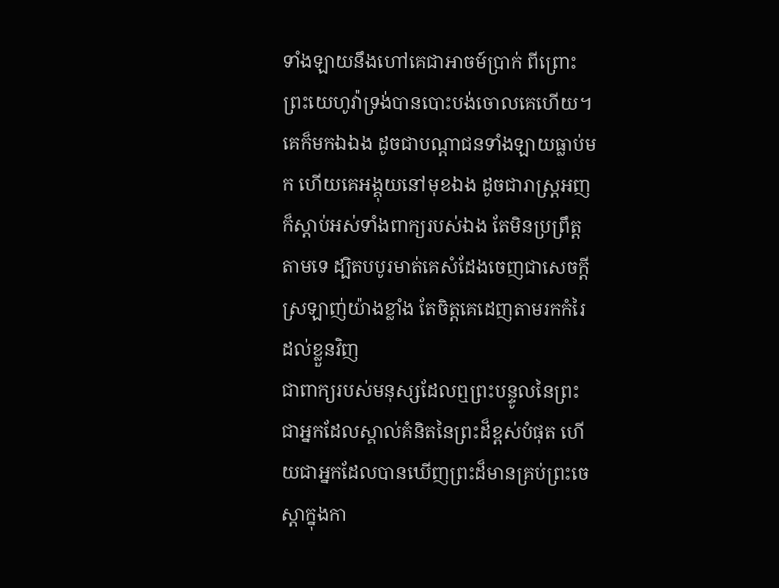ទាំងឡាយនឹងហៅគេជាអាចម៍ប្រាក់ ពីព្រោះព្រះយេហូវ៉ាទ្រង់បានបោះបង់ចោលគេហើយ។
គេក៏មកឯឯង ដូចជាបណ្តាជនទាំងឡាយធ្លាប់មក ហើយគេអង្គុយនៅមុខឯង ដូចជារាស្ត្រអញ ក៏ស្តាប់អស់ទាំងពាក្យរបស់ឯង តែមិនប្រព្រឹត្តតាមទេ ដ្បិតបបូរមាត់គេសំដែងចេញជាសេចក្ដីស្រឡាញ់យ៉ាងខ្លាំង តែចិត្តគេដេញតាមរកកំរៃដល់ខ្លួនវិញ
ជាពាក្យរបស់មនុស្សដែលឮព្រះបន្ទូលនៃព្រះ ជាអ្នកដែលស្គាល់គំនិតនៃព្រះដ៏ខ្ពស់បំផុត ហើយជាអ្នកដែលបានឃើញព្រះដ៏មានគ្រប់ព្រះចេស្តាក្នុងកា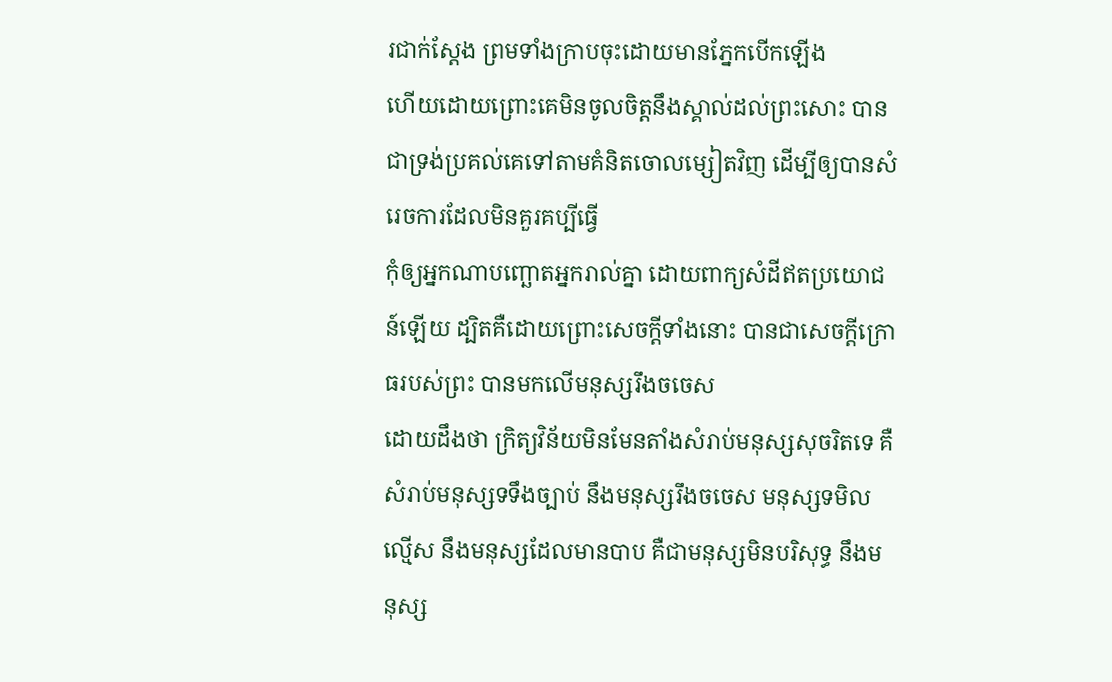រជាក់ស្តែង ព្រមទាំងក្រាបចុះដោយមានភ្នែកបើកឡើង
ហើយដោយព្រោះគេមិនចូលចិត្តនឹងស្គាល់ដល់ព្រះសោះ បានជាទ្រង់ប្រគល់គេទៅតាមគំនិតចោលម្សៀតវិញ ដើម្បីឲ្យបានសំរេចការដែលមិនគួរគប្បីធ្វើ
កុំឲ្យអ្នកណាបញ្ឆោតអ្នករាល់គ្នា ដោយពាក្យសំដីឥតប្រយោជន៍ឡើយ ដ្បិតគឺដោយព្រោះសេចក្ដីទាំងនោះ បានជាសេចក្ដីក្រោធរបស់ព្រះ បានមកលើមនុស្សរឹងចចេស
ដោយដឹងថា ក្រិត្យវិន័យមិនមែនតាំងសំរាប់មនុស្សសុចរិតទេ គឺសំរាប់មនុស្សទទឹងច្បាប់ នឹងមនុស្សរឹងចចេស មនុស្សទមិលល្មើស នឹងមនុស្សដែលមានបាប គឺជាមនុស្សមិនបរិសុទ្ធ នឹងមនុស្ស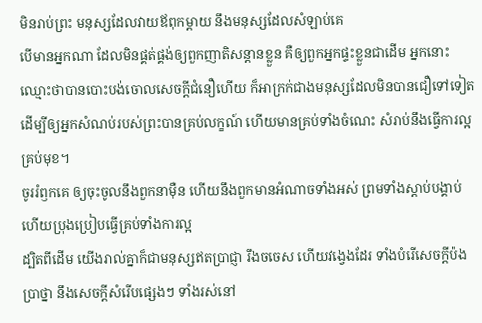មិនរាប់ព្រះ មនុស្សដែលវាយឪពុកម្តាយ នឹងមនុស្សដែលសំឡាប់គេ
បើមានអ្នកណា ដែលមិនផ្គត់ផ្គង់ឲ្យពួកញាតិសន្តានខ្លួន គឺឲ្យពួកអ្នកផ្ទះខ្លួនជាដើម អ្នកនោះឈ្មោះថាបានបោះបង់ចោលសេចក្ដីជំនឿហើយ ក៏អាក្រក់ជាងមនុស្សដែលមិនបានជឿទៅទៀត
ដើម្បីឲ្យអ្នកសំណប់របស់ព្រះបានគ្រប់លក្ខណ៍ ហើយមានគ្រប់ទាំងចំណេះ សំរាប់នឹងធ្វើការល្អគ្រប់មុខ។
ចូររំឭកគេ ឲ្យចុះចូលនឹងពួកនាម៉ឺន ហើយនឹងពួកមានអំណាចទាំងអស់ ព្រមទាំងស្តាប់បង្គាប់ ហើយប្រុងប្រៀបធ្វើគ្រប់ទាំងការល្អ
ដ្បិតពីដើម យើងរាល់គ្នាក៏ជាមនុស្សឥតប្រាជ្ញា រឹងចចេស ហើយវង្វេងដែរ ទាំងបំរើសេចក្ដីប៉ងប្រាថ្នា នឹងសេចក្ដីសំរើបផ្សេងៗ ទាំងរស់នៅ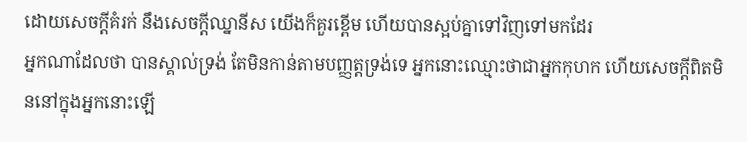ដោយសេចក្ដីគំរក់ នឹងសេចក្ដីឈ្នានីស យើងក៏គួរខ្ពើម ហើយបានស្អប់គ្នាទៅវិញទៅមកដែរ
អ្នកណាដែលថា បានស្គាល់ទ្រង់ តែមិនកាន់តាមបញ្ញត្តទ្រង់ទេ អ្នកនោះឈ្មោះថាជាអ្នកកុហក ហើយសេចក្ដីពិតមិននៅក្នុងអ្នកនោះឡើ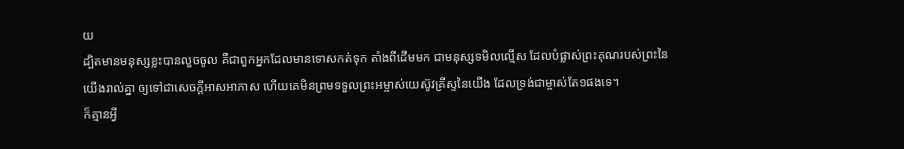យ
ដ្បិតមានមនុស្សខ្លះបានលួចចូល គឺជាពួកអ្នកដែលមានទោសកត់ទុក តាំងពីដើមមក ជាមនុស្សទមិលល្មើស ដែលបំផ្លាស់ព្រះគុណរបស់ព្រះនៃយើងរាល់គ្នា ឲ្យទៅជាសេចក្ដីអាសអាភាស ហើយគេមិនព្រមទទួលព្រះអម្ចាស់យេស៊ូវគ្រីស្ទនៃយើង ដែលទ្រង់ជាម្ចាស់តែ១ផងទេ។
ក៏គ្មានអ្វី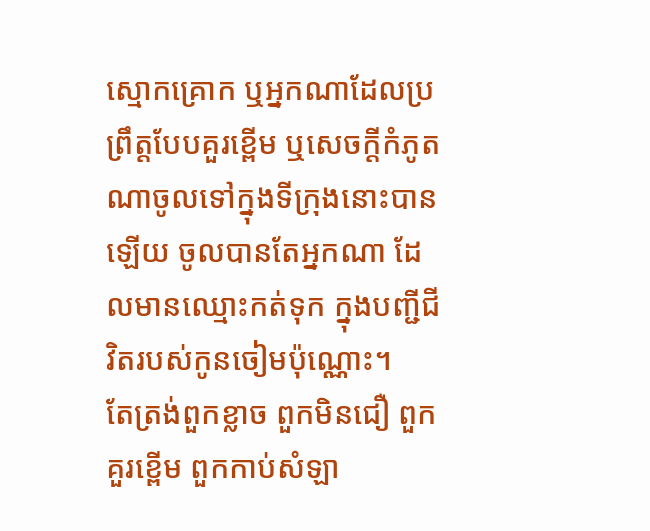ស្មោកគ្រោក ឬអ្នកណាដែលប្រព្រឹត្តបែបគួរខ្ពើម ឬសេចក្ដីកំភូតណាចូលទៅក្នុងទីក្រុងនោះបានឡើយ ចូលបានតែអ្នកណា ដែលមានឈ្មោះកត់ទុក ក្នុងបញ្ជីជីវិតរបស់កូនចៀមប៉ុណ្ណោះ។
តែត្រង់ពួកខ្លាច ពួកមិនជឿ ពួកគួរខ្ពើម ពួកកាប់សំឡា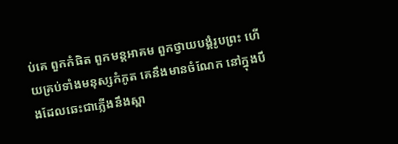ប់គេ ពួកកំផិត ពួកមន្តអាគម ពួកថ្វាយបង្គំរូបព្រះ ហើយគ្រប់ទាំងមនុស្សកំភូត គេនឹងមានចំណែក នៅក្នុងបឹងដែលឆេះជាភ្លើងនឹងស្ពា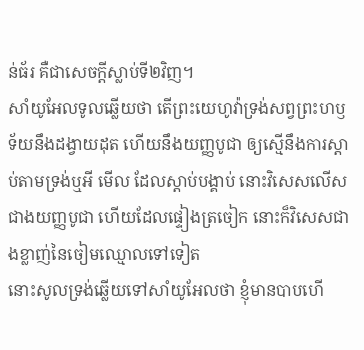ន់ធ័រ គឺជាសេចក្ដីស្លាប់ទី២វិញ។
សាំយូអែលទូលឆ្លើយថា តើព្រះយេហូវ៉ាទ្រង់សព្វព្រះហឫទ័យនឹងដង្វាយដុត ហើយនឹងយញ្ញបូជា ឲ្យស្មើនឹងការស្តាប់តាមទ្រង់ឬអី មើល ដែលស្តាប់បង្គាប់ នោះវិសេសលើសជាងយញ្ញបូជា ហើយដែលផ្ទៀងត្រចៀក នោះក៏វិសេសជាងខ្លាញ់នៃចៀមឈ្មោលទៅទៀត
នោះសូលទ្រង់ឆ្លើយទៅសាំយូអែលថា ខ្ញុំមានបាបហើ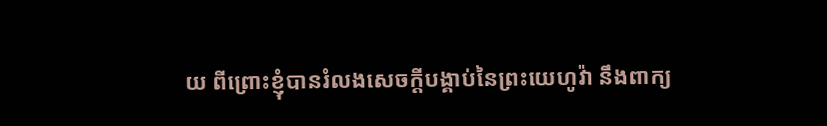យ ពីព្រោះខ្ញុំបានរំលងសេចក្ដីបង្គាប់នៃព្រះយេហូវ៉ា នឹងពាក្យ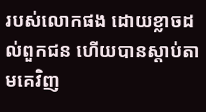របស់លោកផង ដោយខ្លាចដល់ពួកជន ហើយបានស្តាប់តាមគេវិញ